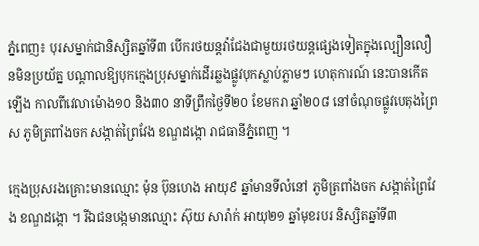ភ្នំពេញ៖ បុរសម្នាក់ជានិស្សិតឆ្នាំទី៣ បើករថយន្ដវ៉ាជែងជាមួយរថយន្ដផ្សេងទៀតក្នុងល្បឿនលឿនមិនប្រយ័ត្ន បណ្ដាលឱ្យបុកក្មេងប្រុសម្នាក់ដើរឆ្លងផ្លូវបុកស្លាប់ភ្លាមៗ ហេតុការណ៍ នេះបានកើតឡើង កាលពីវេលាម៉ោង១០ និង៣០ នាទីព្រឹកថ្ងៃទី២០ ខែមករា ឆ្នាំ២០៨ នៅចំណុចផ្លូវបេតុងព្រៃ ស ភូមិត្រពាំងចក សង្កាត់ព្រៃវែង ខណ្ឌដង្កោ រាជធានីភ្នំពេញ ។

ក្មេងប្រុសរងគ្រោះមានឈ្មោះ ម៉ុន ប៊ុនហេង អាយុ៩ ឆ្នាំមានទីលំនៅ ភូមិត្រពាំងចក សង្កាត់ព្រៃវែង ខណ្ឌដង្កោ ។ រីឯជនបង្កមានឈ្មោះ ស៊ុយ សារ៉ាក់ អាយុ២១ ឆ្នាំមុខរបរ និស្សិតឆ្នាំទី៣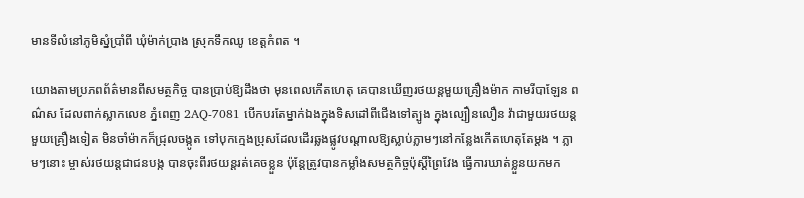មានទីលំនៅភូមិស្នំប្រាំពី ឃុំម៉ាក់ប្រាង ស្រុកទឹកឈូ ខេត្ដកំពត ។

យោងតាមប្រភពព័ត៌មានពីសមត្ថកិច្ច បានប្រាប់ឱ្យដឹងថា មុនពេលកើតហេតុ គេបានឃើញរថយន្ដមួយគ្រឿងម៉ាក កាមរីបាឡែន ពណ៌ស ដែលពាក់ស្លាកលេខ ភ្នំពេញ 2AQ-7081 បើកបរតែម្នាក់ឯងក្នុងទិសដៅពីជើងទៅត្បូង ក្នុងល្បឿនលឿន វ៉ាជាមួយរថយន្ដមួយគ្រឿងទៀត មិនចាំម៉ាកក៏ជ្រុលចង្កូត ទៅបុកក្មេងប្រុសដែលដើរឆ្លងផ្លូវបណ្ដាលឱ្យស្លាប់ភ្លាមៗនៅកន្លែងកើតហេតុតែម្ដង ។ ភ្លាមៗនោះ ម្ចាស់រថយន្ដជាជនបង្ក បានចុះពីរថយន្ដរត់គេចខ្លួន ប៉ុន្ដែត្រូវបានកម្លាំងសមត្ថកិច្ចប៉ុស្ដិ៍ព្រៃវែង ធ្វើការឃាត់ខ្លួនយកមក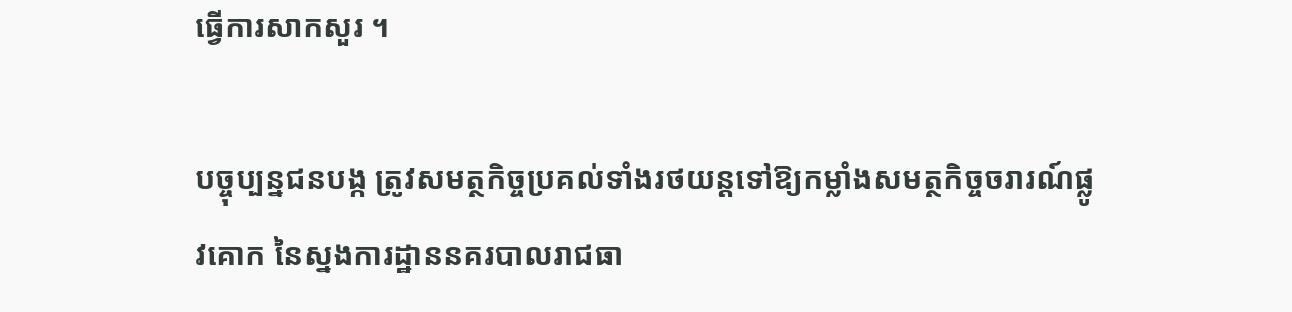ធ្វើការសាកសួរ ។

បច្ចុប្បន្នជនបង្ក ត្រូវសមត្ថកិច្ចប្រគល់ទាំងរថយន្ដទៅឱ្យកម្លាំងសមត្ថកិច្ចចរារណ៍ផ្លូវគោក នៃស្នងការដ្ឋាននគរបាលរាជធា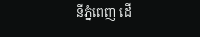នីភ្នំពេញ ដើ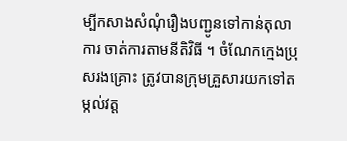ម្បីកសាងសំណុំរឿងបញ្ជូនទៅកាន់តុលាការ ចាត់ការតាមនីតិវិធី ។ ចំណែកក្មេងប្រុសរងគ្រោះ ត្រូវបានក្រុមគ្រួសារយកទៅតម្កល់វត្ដ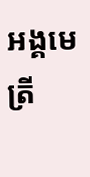អង្គមេត្រី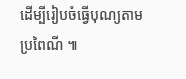ដើម្បីរៀបចំធ្វើបុណ្យតាមប្រពៃណី ៕